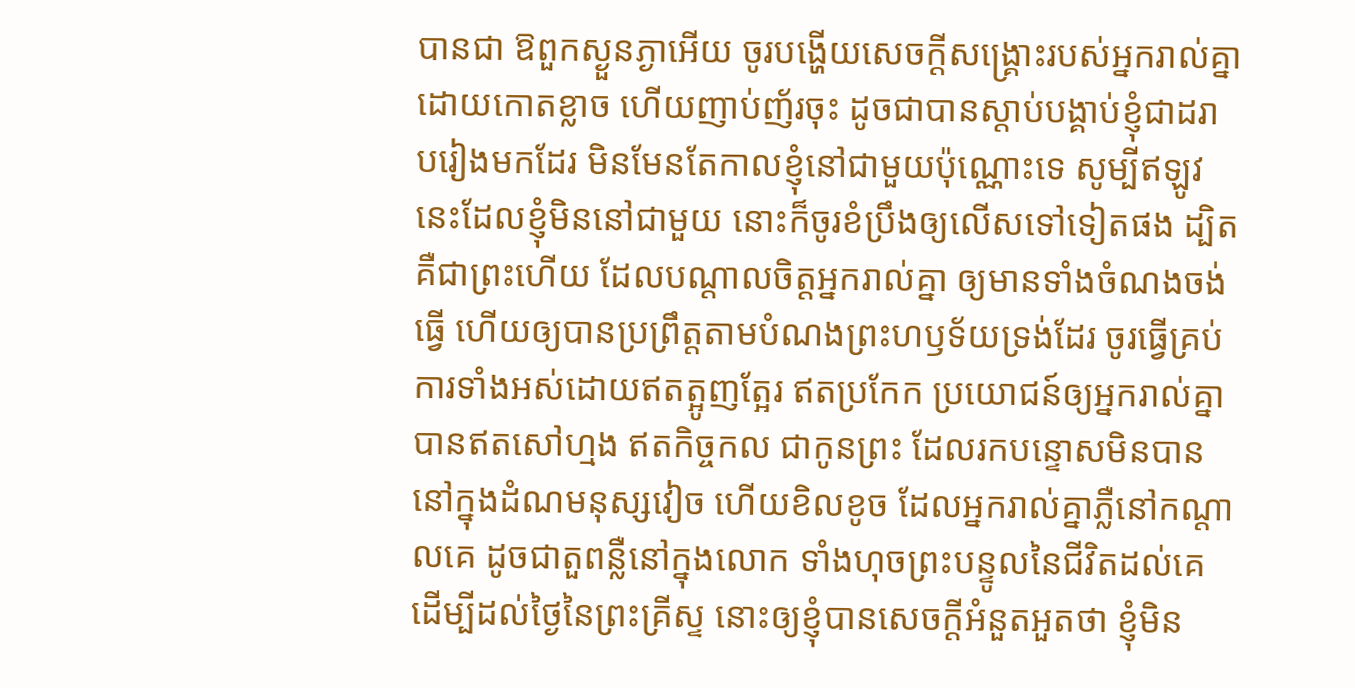បានជា ឱពួកស្ងួនភ្ងាអើយ ចូរបង្ហើយសេចក្ដីសង្គ្រោះរបស់អ្នករាល់គ្នា ដោយកោតខ្លាច ហើយញាប់ញ័រចុះ ដូចជាបានស្តាប់បង្គាប់ខ្ញុំជាដរាបរៀងមកដែរ មិនមែនតែកាលខ្ញុំនៅជាមួយប៉ុណ្ណោះទេ សូម្បីឥឡូវនេះដែលខ្ញុំមិននៅជាមួយ នោះក៏ចូរខំប្រឹងឲ្យលើសទៅទៀតផង ដ្បិតគឺជាព្រះហើយ ដែលបណ្តាលចិត្តអ្នករាល់គ្នា ឲ្យមានទាំងចំណងចង់ធ្វើ ហើយឲ្យបានប្រព្រឹត្តតាមបំណងព្រះហឫទ័យទ្រង់ដែរ ចូរធ្វើគ្រប់ការទាំងអស់ដោយឥតត្អូញត្អែរ ឥតប្រកែក ប្រយោជន៍ឲ្យអ្នករាល់គ្នាបានឥតសៅហ្មង ឥតកិច្ចកល ជាកូនព្រះ ដែលរកបន្ទោសមិនបាននៅក្នុងដំណមនុស្សវៀច ហើយខិលខូច ដែលអ្នករាល់គ្នាភ្លឺនៅកណ្តាលគេ ដូចជាតួពន្លឺនៅក្នុងលោក ទាំងហុចព្រះបន្ទូលនៃជីវិតដល់គេ ដើម្បីដល់ថ្ងៃនៃព្រះគ្រីស្ទ នោះឲ្យខ្ញុំបានសេចក្ដីអំនួតអួតថា ខ្ញុំមិន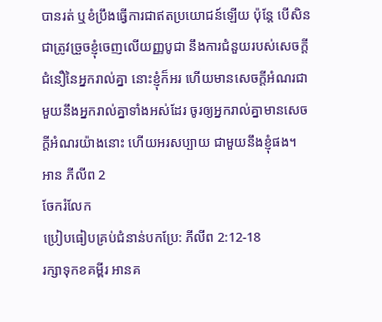បានរត់ ឬខំប្រឹងធ្វើការជាឥតប្រយោជន៍ឡើយ ប៉ុន្តែ បើសិនជាត្រូវច្រួចខ្ញុំចេញលើយញ្ញបូជា នឹងការជំនួយរបស់សេចក្ដីជំនឿនៃអ្នករាល់គ្នា នោះខ្ញុំក៏អរ ហើយមានសេចក្ដីអំណរជាមួយនឹងអ្នករាល់គ្នាទាំងអស់ដែរ ចូរឲ្យអ្នករាល់គ្នាមានសេចក្ដីអំណរយ៉ាងនោះ ហើយអរសប្បាយ ជាមួយនឹងខ្ញុំផង។
អាន ភីលីព 2
ចែករំលែក
ប្រៀបធៀបគ្រប់ជំនាន់បកប្រែ: ភីលីព 2:12-18
រក្សាទុកខគម្ពីរ អានគ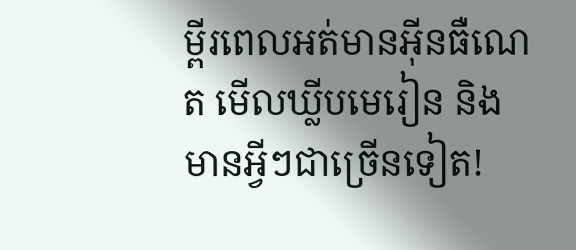ម្ពីរពេលអត់មានអ៊ីនធឺណេត មើលឃ្លីបមេរៀន និងមានអ្វីៗជាច្រើនទៀត!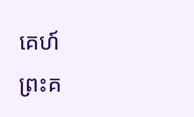គេហ៍
ព្រះគ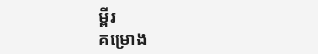ម្ពីរ
គម្រោង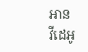អាន
វីដេអូ